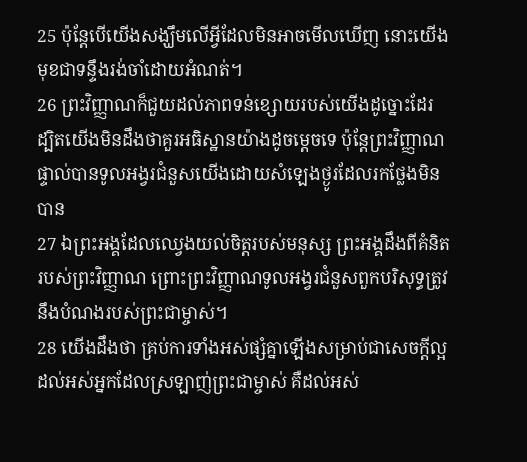25 ប៉ុន្ដែបើយើងសង្ឃឹមលើអ្វីដែលមិនអាចមើលឃើញ នោះយើងមុខជាទន្ទឹងរង់ចាំដោយអំណត់។
26 ព្រះវិញ្ញាណក៏ជួយដល់ភាពទន់ខ្សោយរបស់យើងដូច្នោះដែរ ដ្បិតយើងមិនដឹងថាគួរអធិស្ឋានយ៉ាងដូចម្ដេចទេ ប៉ុន្ដែព្រះវិញ្ញាណផ្ទាល់បានទូលអង្វរជំនួសយើងដោយសំឡេងថ្ងូរដែលរកថ្លែងមិនបាន
27 ឯព្រះអង្គដែលឈ្វេងយល់ចិត្តរបស់មនុស្ស ព្រះអង្គដឹងពីគំនិតរបស់ព្រះវិញ្ញាណ ព្រោះព្រះវិញ្ញាណទូលអង្វរជំនួសពួកបរិសុទ្ធត្រូវនឹងបំណងរបស់ព្រះជាម្ចាស់។
28 យើងដឹងថា គ្រប់ការទាំងអស់ផ្សំគ្នាឡើងសម្រាប់ជាសេចក្ដីល្អដល់អស់អ្នកដែលស្រឡាញ់ព្រះជាម្ចាស់ គឺដល់អស់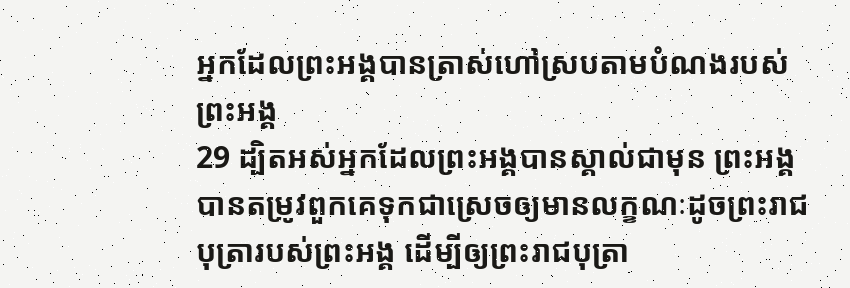អ្នកដែលព្រះអង្គបានត្រាស់ហៅស្របតាមបំណងរបស់ព្រះអង្គ
29 ដ្បិតអស់អ្នកដែលព្រះអង្គបានស្គាល់ជាមុន ព្រះអង្គបានតម្រូវពួកគេទុកជាស្រេចឲ្យមានលក្ខណៈដូចព្រះរាជបុត្រារបស់ព្រះអង្គ ដើម្បីឲ្យព្រះរាជបុត្រា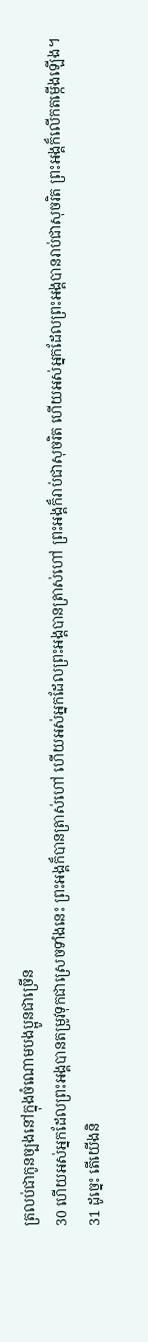ត្រលប់ជាកូនច្បងនៅក្នុងចំណោមបងប្អូនជាច្រើន
30 ហើយអស់អ្នកដែលព្រះអង្គបានតម្រូវទុកជាស្រេចទាំងនេះ ព្រះអង្គក៏បានត្រាស់ហៅ ហើយអស់អ្នកដែលព្រះអង្គបានត្រាស់ហៅ ព្រះអង្គក៏រាប់ជាសុចរិត ហើយអស់អ្នកដែលព្រះអង្គបានរាប់ជាសុចរិត ព្រះអង្គក៏លើកតម្កើងឡើង។
31 ដូច្នេះ តើយើងនិ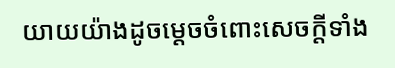យាយយ៉ាងដូចម្ដេចចំពោះសេចក្ដីទាំង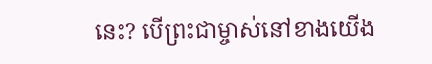នេះ? បើព្រះជាម្ចាស់នៅខាងយើង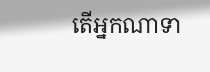តើអ្នកណាទា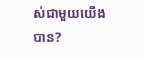ស់ជាមួយយើងបាន?